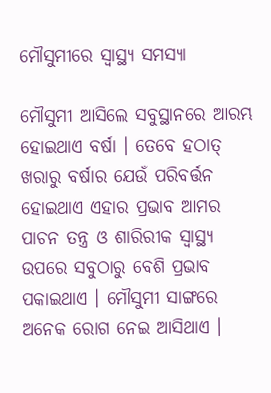ମୌସୁମୀରେ ସ୍ୱାସ୍ଥ୍ୟ ସମସ୍ୟା

ମୌସୁମୀ ଆସିଲେ ସବୁସ୍ଥାନରେ ଆରମ୍ଭ ହୋଇଥାଏ ବର୍ଷା । ତେବେ ହଠାତ୍‌ ଖରାରୁ ବର୍ଷାର ଯେଉଁ ପରିବର୍ତ୍ତନ ହୋଇଥାଏ ଏହାର ପ୍ରଭାବ ଆମର ପାଚନ ତନ୍ତ୍ର ଓ ଶାରିରୀକ ସ୍ୱାସ୍ଥ୍ୟ ଉପରେ ସବୁଠାରୁ ବେଶି ପ୍ରଭାବ ପକାଇଥାଏ । ମୌସୁମୀ ସାଙ୍ଗରେ ଅନେକ ରୋଗ ନେଇ ଆସିଥାଏ ।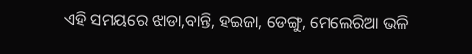ଏହି ସମୟରେ ଝାଡା,ବାନ୍ତି, ହଇଜା, ଡେଙ୍ଗୁ, ମେଲେରିଆ ଭଳି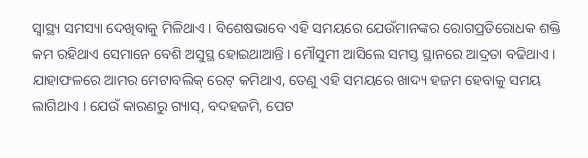ସ୍ୱାସ୍ଥ୍ୟ ସମସ୍ୟା ଦେଖିବାକୁ ମିଳିଥାଏ । ବିଶେଷଭାବେ ଏହି ସମୟରେ ଯେଉଁମାନଙ୍କର ରୋଗପ୍ରତିରୋଧକ ଶକ୍ତି କମ ରହିଥାଏ ସେମାନେ ବେଶି ଅସୁସ୍ଥ ହୋଇଥାଆନ୍ତି । ମୌସୁମୀ ଆସିଲେ ସମସ୍ତ ସ୍ଥାନରେ ଆଦ୍ରତା ବଢିଥାଏ । ଯାହାଫଳରେ ଆମର ମେଟାବଲିକ୍‌ ରେଟ୍‌ କମିଥାଏ, ତେଣୁ ଏହି ସମୟରେ ଖାଦ୍ୟ ହଜମ ହେବାକୁ ସମୟ ଲାଗିଥାଏ । ଯେଉଁ କାରଣରୁ ଗ୍ୟାସ୍‌, ବଦହଜମି, ପେଟ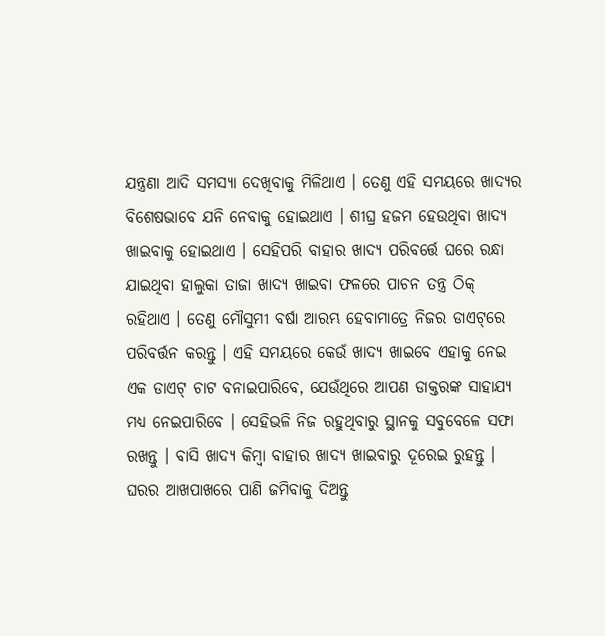ଯନ୍ତ୍ରଣା ଆଦି ସମସ୍ୟା ଦେଖିବାକୁ ମିଳିଥାଏ । ତେଣୁ ଏହି ସମୟରେ ଖାଦ୍ୟର ବିଶେଷଭାବେ ଯନି ନେବାକୁ ହୋଇଥାଏ । ଶୀଘ୍ର ହଜମ ହେଉଥିବା ଖାଦ୍ୟ ଖାଇବାକୁ ହୋଇଥାଏ । ସେହିପରି ବାହାର ଖାଦ୍ୟ ପରିବର୍ତ୍ତେ ଘରେ ରନ୍ଧା ଯାଇଥିବା ହାଲୁକା ତାଜା ଖାଦ୍ୟ ଖାଇବା ଫଳରେ ପାଚନ ତନ୍ତ୍ର ଠିକ୍‌ ରହିଥାଏ । ତେଣୁ ମୌସୁମୀ ବର୍ଷା ଆରମ୍ଭ ହେବାମାତ୍ରେ ନିଜର ଡାଏଟ୍‌ରେ ପରିବର୍ତ୍ତନ କରନ୍ତୁ । ଏହି ସମୟରେ କେଉଁ ଖାଦ୍ୟ ଖାଇବେ ଏହାକୁ ନେଇ ଏକ ଡାଏଟ୍‌ ଚାଟ ବନାଇପାରିବେ, ଯେଉଁଥିରେ ଆପଣ ଡାକ୍ତରଙ୍କ ସାହାଯ୍ୟ ମଧ୍ୟ ନେଇପାରିବେ । ସେହିଭଳି ନିଜ ରହୁଥିବାରୁ ସ୍ଥାନକୁ ସବୁବେଳେ ସଫା ରଖନ୍ତୁ । ବାସି ଖାଦ୍ୟ କିମ୍ବା ବାହାର ଖାଦ୍ୟ ଖାଇବାରୁ ଦୂରେଇ ରୁହନ୍ତୁ । ଘରର ଆଖପାଖରେ ପାଣି ଜମିବାକୁ ଦିଅନ୍ତୁ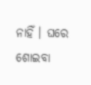ନାହିଁ । ଘରେ ଶୋଇବା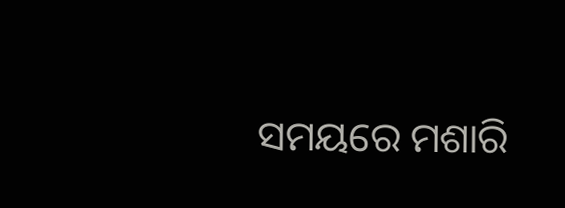ସମୟରେ ମଶାରି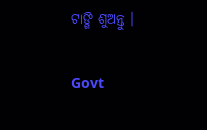ଟାଙ୍ଗି ଶୁଅନ୍ତୁ ।

Govt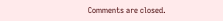Comments are closed.